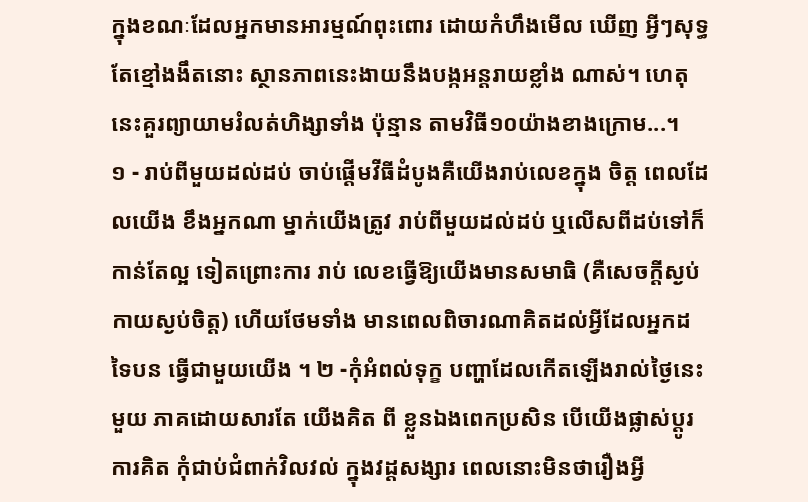ក្នុងខណៈដែលអ្នកមានអារម្មណ៍ពុះពោរ ដោយកំហឹងមើល ឃើញ អ្វីៗសុទ្ធតែខ្មៅងងឹតនោះ ស្ថានភាពនេះងាយនឹងបង្កអន្ដរាយខ្លាំង ណាស់។ ហេតុនេះគួរព្យាយាមរំលត់ហិង្សាទាំង ប៉ុន្មាន តាមវិធី១០យ៉ាងខាងក្រោម...។
១ - រាប់ពីមួយដល់ដប់ ចាប់ផ្ដើមវីធីដំបូងគឺយើងរាប់លេខក្នុង ចិត្ដ ពេលដែលយើង ខឹងអ្នកណា ម្នាក់យើងត្រូវ រាប់ពីមួយដល់ដប់ ឬលើសពីដប់ទៅក៏កាន់តែល្អ ទៀតព្រោះការ រាប់ លេខធ្វើឱ្យយើងមានសមាធិ (គឺសេចក្ដីស្ងប់កាយស្ងប់ចិត្ដ) ហើយថែមទាំង មានពេលពិចារណាគិតដល់អ្វីដែលអ្នកដទៃបន ធ្វើជាមួយយើង ។ ២ -កុំអំពល់ទុក្ខ បញ្ហាដែលកើតឡើងរាល់ថ្ងៃនេះមួយ ភាគដោយសារតែ យើងគិត ពី ខ្លួនឯងពេកប្រសិន បើយើងផ្លាស់ប្ដូរការគិត កុំជាប់ជំពាក់វិលវល់ ក្នុងវដ្ដសង្សារ ពេលនោះមិនថារឿងអ្វី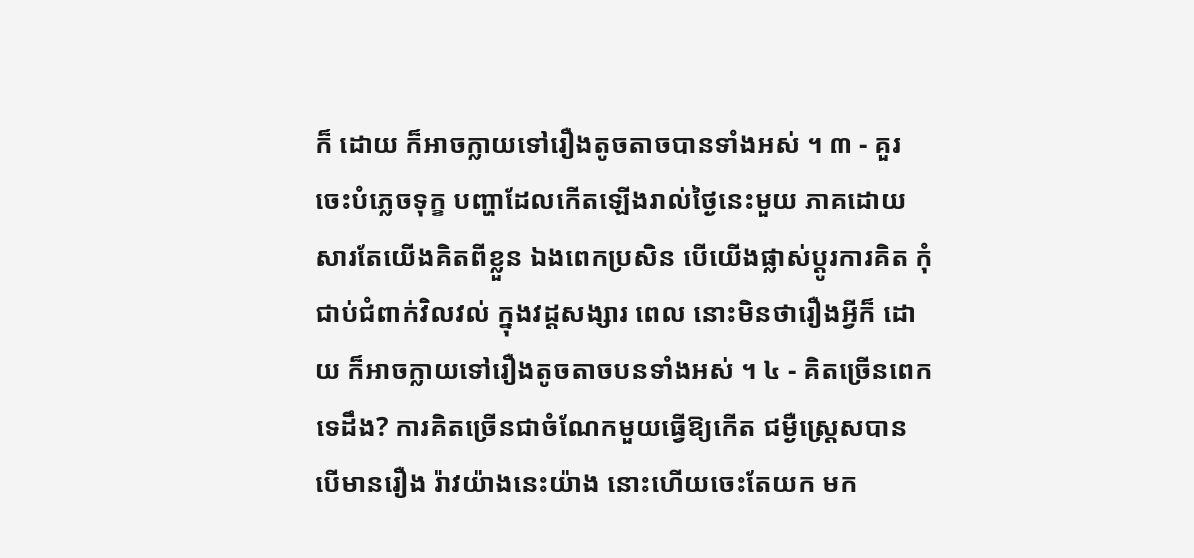ក៏ ដោយ ក៏អាចក្លាយទៅរឿងតូចតាចបានទាំងអស់ ។ ៣ - គួរចេះបំភ្លេចទុក្ខ បញ្ហាដែលកើតឡើងរាល់ថ្ងៃនេះមួយ ភាគដោយសារតែយើងគិតពីខ្លួន ឯងពេកប្រសិន បើយើងផ្លាស់ប្ដូរការគិត កុំជាប់ជំពាក់វិលវល់ ក្នុងវដ្ដសង្សារ ពេល នោះមិនថារឿងអ្វីក៏ ដោយ ក៏អាចក្លាយទៅរឿងតូចតាចបនទាំងអស់ ។ ៤ - គិតច្រើនពេកទេដឹង? ការគិតច្រើនជាចំណែកមួយធ្វើឱ្យកើត ជម្ងឺស្ដ្រេសបាន បើមានរឿង រ៉ាវយ៉ាងនេះយ៉ាង នោះហើយចេះតែយក មក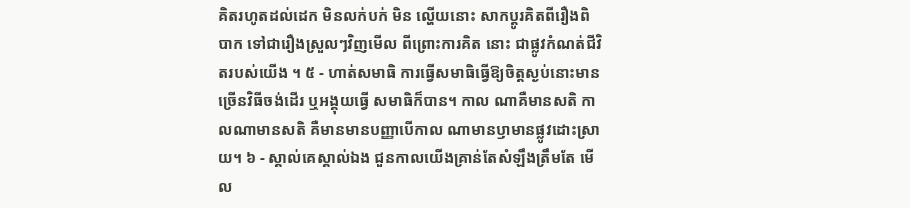គិតរហូតដល់ដេក មិនលក់បក់ មិន ល្ហើយនោះ សាកប្ដូរគិតពីរឿងពិបាក ទៅជារឿងស្រួលៗវិញមើល ពីព្រោះការគិត នោះ ជាផ្លូវកំណត់ជីវិតរបស់យើង ។ ៥ - ហាត់សមាធិ ការធ្វើសមាធិធ្វើឱ្យចិត្ដស្ងប់នោះមាន ច្រើនវិធីចង់ដើរ ឬអង្គុយធ្វើ សមាធិក៏បាន។ កាល ណាគឺមានសតិ កាលណាមានសតិ គឺមានមានបញ្ញាបើកាល ណាមានឫាមានផ្លូវដោះស្រាយ។ ៦ - ស្គាល់គេស្គាល់ឯង ជួនកាលយើងគ្រាន់តែសំឡឹងត្រឹមតែ មើល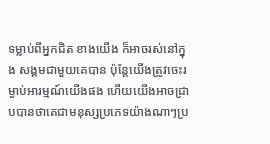ទម្លាប់ពីអ្នកជិត ខាងយើង ក៏អាចរស់នៅក្នុង សង្គមជាមួយគេបាន ប៉ុន្ដែយើងត្រូវចេះរម្ងាប់អារម្មណ៍យើងផង ហើយយើងអាចជ្រាបបានថាគេជាមនុស្សប្រភេទយ៉ាងណាៗប្រ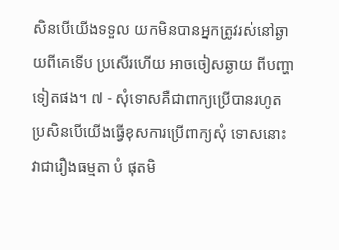សិនបើយើងទទួល យកមិនបានអ្នកត្រូវរស់នៅឆ្ងាយពីគេទើប ប្រសើរហើយ អាចចៀសឆ្ងាយ ពីបញ្ហា ទៀតផង។ ៧ - សុំទោសគឺជាពាក្យប្រើបានរហូត ប្រសិនបើយើងធ្វើខុសការប្រើពាក្យសុំ ទោសនោះវាជារឿងធម្មតា បំ ផុតមិ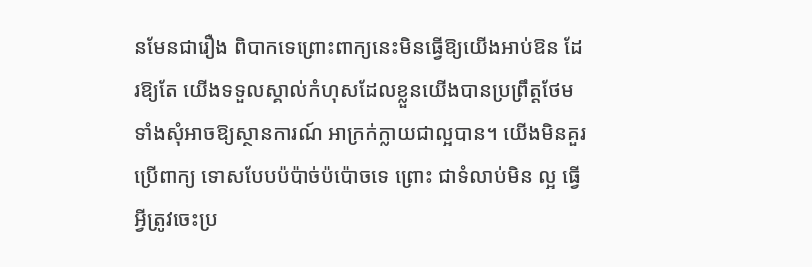នមែនជារឿង ពិបាកទេព្រោះពាក្យនេះមិនធ្វើឱ្យយើងអាប់ឱន ដែរឱ្យតែ យើងទទួលស្គាល់កំហុសដែលខ្លួនយើងបានប្រព្រឹត្ដថែមទាំងសុំអាចឱ្យស្ថានការណ៍ អាក្រក់ក្លាយជាល្អបាន។ យើងមិនគួរប្រើពាក្យ ទោសបែបប៉ប៉ាច់ប៉ប៉ោចទេ ព្រោះ ជាទំលាប់មិន ល្អ ធ្វើអ្វីត្រូវចេះប្រ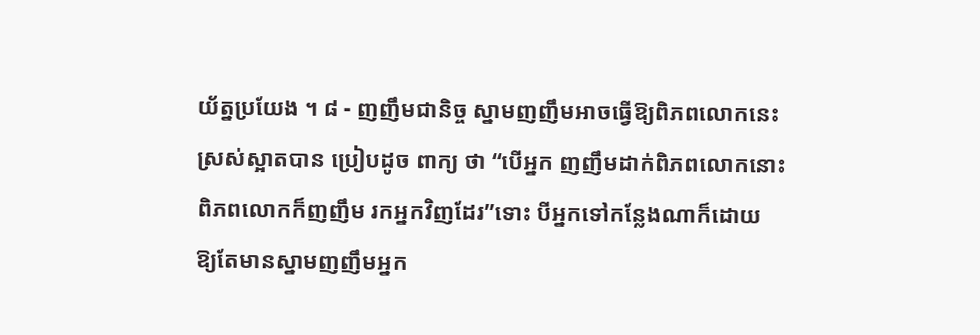យ័ត្នប្រយែង ។ ៨ - ញញឹមជានិច្ច ស្នាមញញឹមអាចធ្វើឱ្យពិភពលោកនេះ ស្រស់ស្អាតបាន ប្រៀបដូច ពាក្យ ថា “បើអ្នក ញញឹមដាក់ពិភពលោកនោះពិភពលោកក៏ញញឹម រកអ្នកវិញដែរ”ទោះ បីអ្នកទៅកន្លែងណាក៏ដោយ ឱ្យតែមានស្នាមញញឹមអ្នក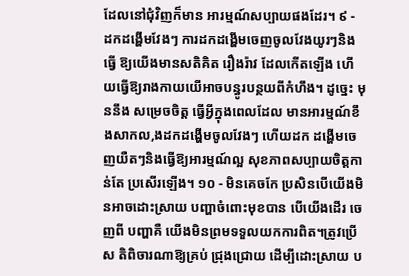ដែលនៅជុំវិញក៏មាន អារម្មណ៍សប្បាយផងដែរ។ ៩ - ដកដង្ហើមវែងៗ ការដកដង្ហើមចេញចូលវែងយូរៗនិងធ្វើ ឱ្យយើងមានសតិគិត រឿងរ៉ាវ ដែលកើតឡើង ហើយធ្វើឱ្យរាងកាយយើអាចបន្ធូរបន្ថយពីកំហឹង។ ដូច្នេះ មុននឹង សម្រេចចិត្ដ ធ្វើអ្វីក្នុងពេលដែល មានអារម្មណ៍ខឹងសាកល,ងដកដង្ហើមចូលវែងៗ ហើយដក ដង្ហើមចេញយឺតៗនិងធ្វើឱ្យអារម្មណ៍ល្អ សុខភាពសប្បាយចិត្ដកាន់តែ ប្រសើរឡើង។ ១០ - មិនគេចកែ ប្រសិនបើយើងមិនអាចដោះស្រាយ បញ្ហាចំពោះមុខបាន បើយើងដើរ ចេញពី បញ្ហាគឺ យើងមិនព្រមទទួលយកការពិត។ត្រូវប្រើស តិពិចារណាឱ្យគ្រប់ ជ្រុងជ្រោយ ដើម្បីដោះស្រាយ ប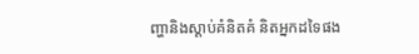ញ្ហានិងស្ដាប់គំនិតគំ និតអ្នកដទៃផង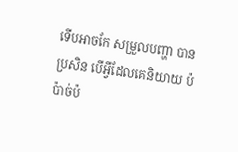ទើបអាចកែ សម្រួលបញ្ហា បាន ប្រសិន បើអ្វីដែលគេនិយាយ ប៉ប៉ាច់ប៉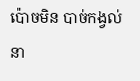ប៉ោចមិន បាច់កង្វល់ នា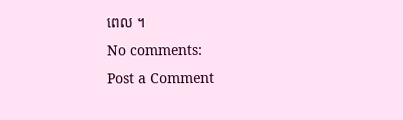ពេល ។
No comments:
Post a Comment